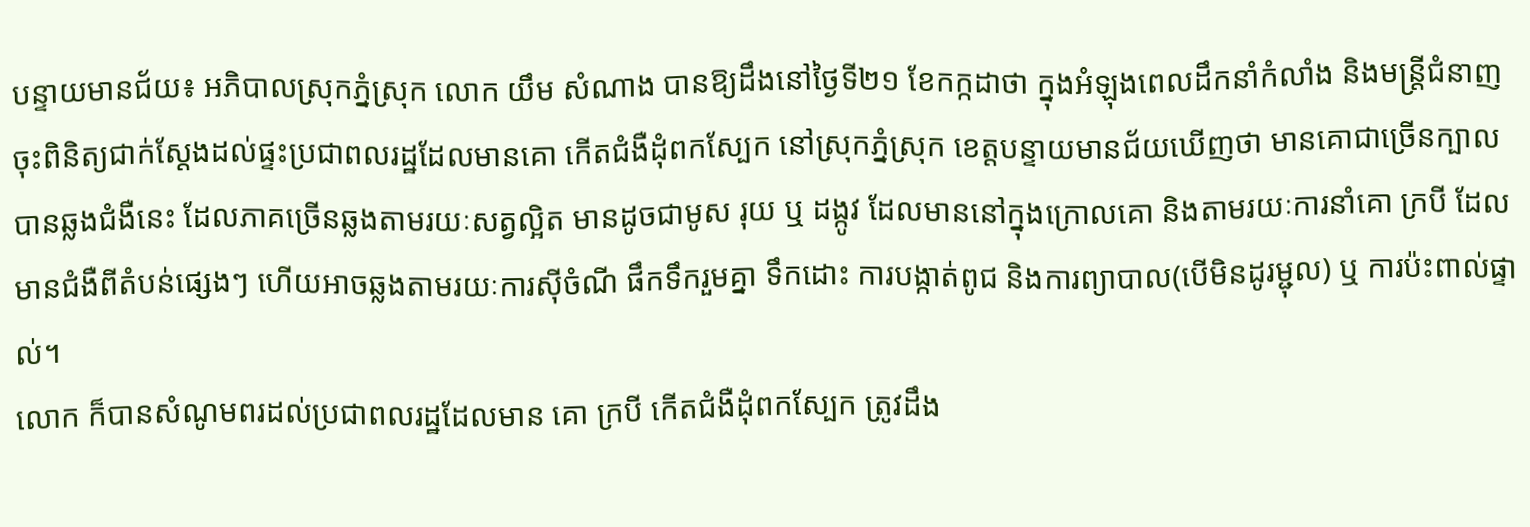បន្ទាយមានជ័យ៖ អភិបាលស្រុកភ្នំស្រុក លោក យឹម សំណាង បានឱ្យដឹងនៅថ្ងៃទី២១ ខែកក្កដាថា ក្នុងអំឡុងពេលដឹកនាំកំលាំង និងមន្រ្តីជំនាញចុះពិនិត្យជាក់ស្តែងដល់ផ្ទះប្រជាពលរដ្ឋដែលមានគោ កើតជំងឺដុំពកស្បែក នៅស្រុកភ្នំស្រុក ខេត្តបន្ទាយមានជ័យឃើញថា មានគោជាច្រើនក្បាលបានឆ្លងជំងឺនេះ ដែលភាគច្រើនឆ្លងតាមរយៈសត្វល្អិត មានដូចជាមូស រុយ ឬ ដង្កូវ ដែលមាននៅក្នុងក្រោលគោ និងតាមរយៈការនាំគោ ក្របី ដែលមានជំងឺពីតំបន់ផ្សេងៗ ហើយអាចឆ្លងតាមរយៈការស៊ីចំណី ផឹកទឹករួមគ្នា ទឹកដោះ ការបង្កាត់ពូជ និងការព្យាបាល(បើមិនដូរម្ជុល) ឬ ការប៉ះពាល់ផ្ទាល់។
លោក ក៏បានសំណូមពរដល់ប្រជាពលរដ្ឋដែលមាន គោ ក្របី កើតជំងឺដុំពកស្បែក ត្រូវដឹង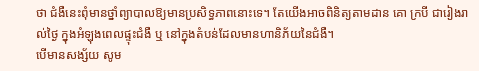ថា ជំងឺនេះពុំមានថ្នាំព្យាបាលឱ្យមានប្រសិទ្ធភាពនោះទេ។ តែយើងអាចពិនិត្យតាមដាន គោ ក្របី ជារៀងរាល់ថ្ងៃ ក្នុងអំឡុងពេលផ្ទុះជំងឺ ឬ នៅក្នុងតំបន់ដែលមានហានិភ័យនៃជំងឺ។
បើមានសង្ស័យ សូម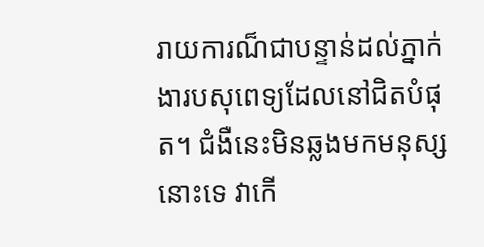រាយការណ៏ជាបន្ទាន់ដល់ភ្នាក់ងារបសុពេទ្យដែលនៅជិតបំផុត។ ជំងឺនេះមិនឆ្លងមកមនុស្សនោះទេ វាកើ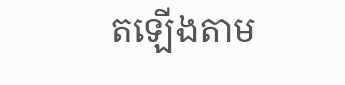តឡើងតាម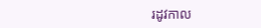រដូវកាល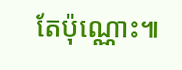តែប៉ុណ្ណោះ៕